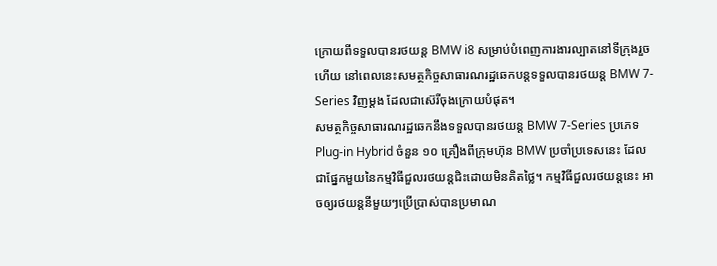ក្រោយពីទទួលបានរថយន្ត BMW i8 សម្រាប់បំពេញការងារល្បាតនៅទីក្រុងរួចហើយ នៅពេលនេះសមត្ថកិច្ចសាធារណរដ្ឋឆេកបន្តទទួលបានរថយន្ត BMW 7-Series វិញម្ដង ដែលជាស៊េរីចុងក្រោយបំផុត។
សមត្ថកិច្ចសាធារណរដ្ឋឆេកនឹងទទួលបានរថយន្ត BMW 7-Series ប្រភេទ Plug-in Hybrid ចំនួន ១០ គ្រឿងពីក្រុមហ៊ុន BMW ប្រចាំប្រទេសនេះ ដែលជាផ្នែកមួយនៃកម្មវិធីជួលរថយន្តជិះដោយមិនគិតថ្លៃ។ កម្មវិធីជួលរថយន្តនេះ អាចឲ្យរថយន្តនីមួយៗប្រើប្រាស់បានប្រមាណ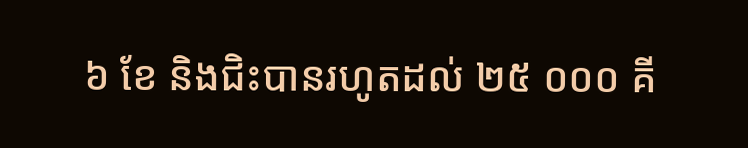៦ ខែ និងជិះបានរហូតដល់ ២៥ ០០០ គី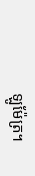ឡូម៉ែត្រ។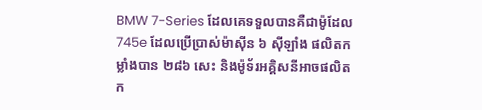BMW 7-Series ដែលគេទទួលបានគឺជាម៉ូដែល 745e ដែលប្រើប្រាស់ម៉ាស៊ីន ៦ ស៊ីឡាំង ផលិតកម្លាំងបាន ២៨៦ សេះ និងម៉ូទ័រអគ្គិសនីអាចផលិតក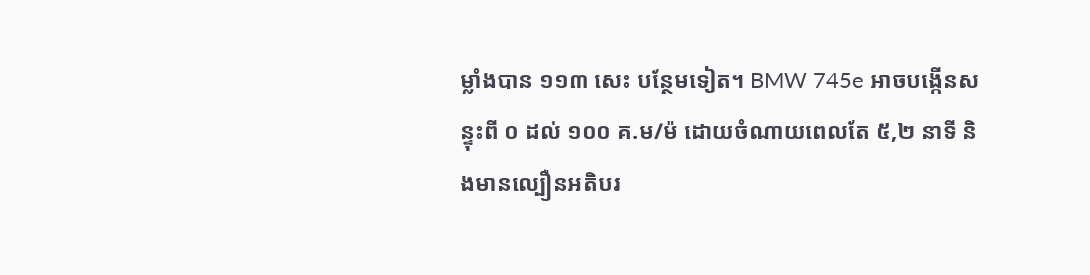ម្លាំងបាន ១១៣ សេះ បន្ថែមទៀត។ BMW 745e អាចបង្កើនសន្ទុះពី ០ ដល់ ១០០ គ.ម/ម៉ ដោយចំណាយពេលតែ ៥,២ នាទី និងមានល្បឿនអតិបរ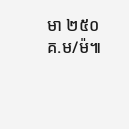មា ២៥០ គ.ម/ម៉៕